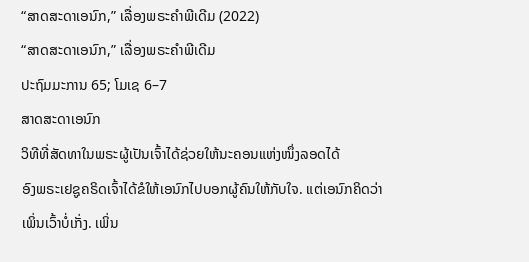“ສາດສະດາເອນົກ,” ເລື່ອງພຣະຄຳພີເດີມ (2022)
“ສາດສະດາເອນົກ,” ເລື່ອງພຣະຄຳພີເດີມ
ປະຖົມມະການ 65; ໂມເຊ 6–7
ສາດສະດາເອນົກ
ວິທີທີ່ສັດທາໃນພຣະຜູ້ເປັນເຈົ້າໄດ້ຊ່ວຍໃຫ້ນະຄອນແຫ່ງໜຶ່ງລອດໄດ້
ອົງພຣະເຢຊູຄຣິດເຈົ້າໄດ້ຂໍໃຫ້ເອນົກໄປບອກຜູ້ຄົນໃຫ້ກັບໃຈ. ແຕ່ເອນົກຄິດວ່າເພິ່ນເວົ້າບໍ່ເກັ່ງ. ເພິ່ນ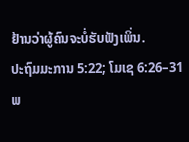ຢ້ານວ່າຜູ້ຄົນຈະບໍ່ຮັບຟັງເພິ່ນ.
ປະຖົມມະການ 5:22; ໂມເຊ 6:26–31
ພ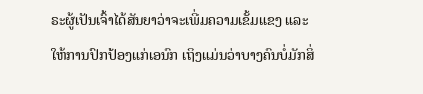ຣະຜູ້ເປັນເຈົ້າໄດ້ສັນຍາວ່າຈະເພີ່ມຄວາມເຂັ້ມແຂງ ແລະ ໃຫ້ການປົກປ້ອງແກ່ເອນົກ ເຖິງແມ່ນວ່າບາງຄົນບໍ່ມັກສິ່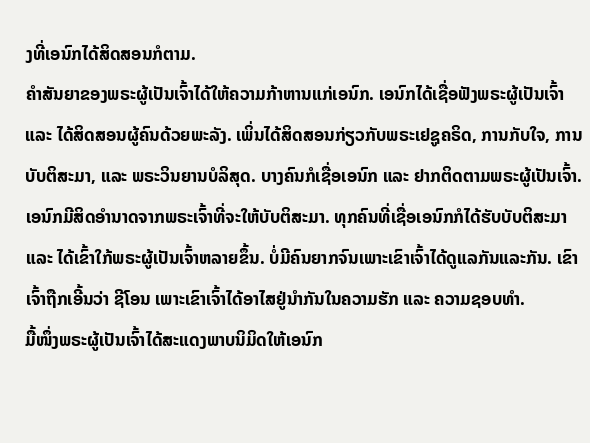ງທີ່ເອນົກໄດ້ສິດສອນກໍຕາມ.
ຄຳສັນຍາຂອງພຣະຜູ້ເປັນເຈົ້າໄດ້ໃຫ້ຄວາມກ້າຫານແກ່ເອນົກ. ເອນົກໄດ້ເຊື່ອຟັງພຣະຜູ້ເປັນເຈົ້າ ແລະ ໄດ້ສິດສອນຜູ້ຄົນດ້ວຍພະລັງ. ເພິ່ນໄດ້ສິດສອນກ່ຽວກັບພຣະເຢຊູຄຣິດ, ການກັບໃຈ, ການບັບຕິສະມາ, ແລະ ພຣະວິນຍານບໍລິສຸດ. ບາງຄົນກໍເຊື່ອເອນົກ ແລະ ຢາກຕິດຕາມພຣະຜູ້ເປັນເຈົ້າ.
ເອນົກມີສິດອຳນາດຈາກພຣະເຈົ້າທີ່ຈະໃຫ້ບັບຕິສະມາ. ທຸກຄົນທີ່ເຊື່ອເອນົກກໍໄດ້ຮັບບັບຕິສະມາ ແລະ ໄດ້ເຂົ້າໃກ້ພຣະຜູ້ເປັນເຈົ້າຫລາຍຂຶ້ນ. ບໍ່ມີຄົນຍາກຈົນເພາະເຂົາເຈົ້າໄດ້ດູແລກັນແລະກັນ. ເຂົາເຈົ້າຖືກເອີ້ນວ່າ ຊີໂອນ ເພາະເຂົາເຈົ້າໄດ້ອາໄສຢູ່ນຳກັນໃນຄວາມຮັກ ແລະ ຄວາມຊອບທຳ.
ມື້ໜຶ່ງພຣະຜູ້ເປັນເຈົ້າໄດ້ສະແດງພາບນິມິດໃຫ້ເອນົກ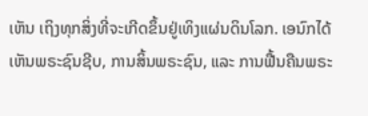ເຫັນ ເຖິງທຸກສິ່ງທີ່ຈະເກີດຂຶ້ນຢູ່ເທິງແຜ່ນດິນໂລກ. ເອນົກໄດ້ເຫັນພຣະຊົນຊີບ, ການສິ້ນພຣະຊົນ, ແລະ ການຟື້ນຄືນພຣະ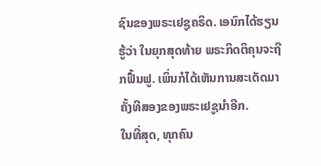ຊົນຂອງພຣະເຢຊູຄຣິດ. ເອນົກໄດ້ຮຽນຮູ້ວ່າ ໃນຍຸກສຸດທ້າຍ ພຣະກິດຕິຄຸນຈະຖືກຟື້ນຟູ. ເພິ່ນກໍໄດ້ເຫັນການສະເດັດມາຄັ້ງທີສອງຂອງພຣະເຢຊູນຳອີກ.
ໃນທີ່ສຸດ, ທຸກຄົນ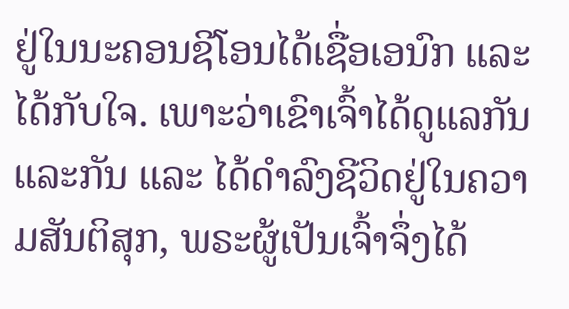ຢູ່ໃນນະຄອນຊີໂອນໄດ້ເຊື່ອເອນົກ ແລະ ໄດ້ກັບໃຈ. ເພາະວ່າເຂົາເຈົ້າໄດ້ດູແລກັນແລະກັນ ແລະ ໄດ້ດຳລົງຊີວິດຢູ່ໃນຄວາມສັນຕິສຸກ, ພຣະຜູ້ເປັນເຈົ້າຈຶ່ງໄດ້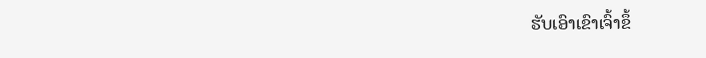ຮັບເອົາເຂົາເຈົ້າຂຶ້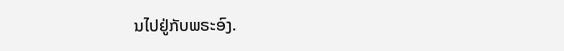ນໄປຢູ່ກັບພຣະອົງ.